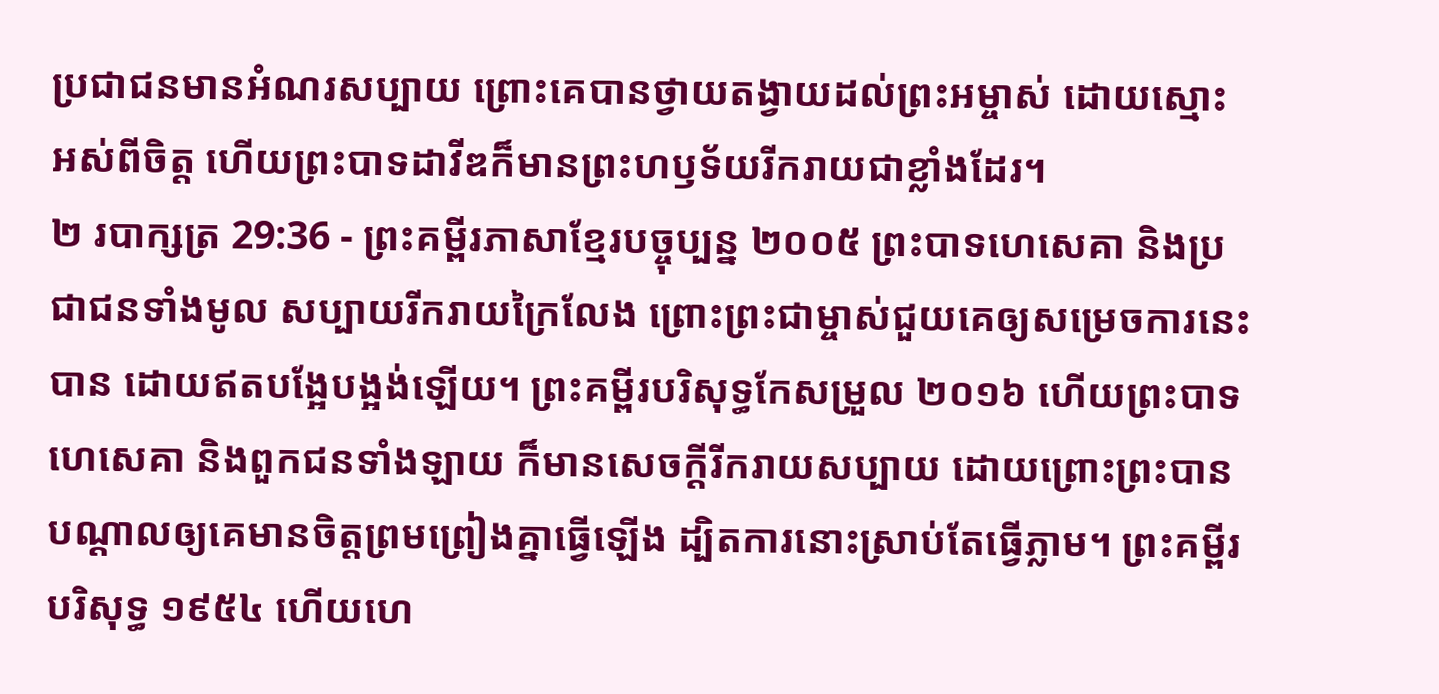ប្រជាជនមានអំណរសប្បាយ ព្រោះគេបានថ្វាយតង្វាយដល់ព្រះអម្ចាស់ ដោយស្មោះអស់ពីចិត្ត ហើយព្រះបាទដាវីឌក៏មានព្រះហឫទ័យរីករាយជាខ្លាំងដែរ។
២ របាក្សត្រ 29:36 - ព្រះគម្ពីរភាសាខ្មែរបច្ចុប្បន្ន ២០០៥ ព្រះបាទហេសេគា និងប្រជាជនទាំងមូល សប្បាយរីករាយក្រៃលែង ព្រោះព្រះជាម្ចាស់ជួយគេឲ្យសម្រេចការនេះបាន ដោយឥតបង្អែបង្អង់ឡើយ។ ព្រះគម្ពីរបរិសុទ្ធកែសម្រួល ២០១៦ ហើយព្រះបាទហេសេគា និងពួកជនទាំងឡាយ ក៏មានសេចក្ដីរីករាយសប្បាយ ដោយព្រោះព្រះបានបណ្ដាលឲ្យគេមានចិត្តព្រមព្រៀងគ្នាធ្វើឡើង ដ្បិតការនោះស្រាប់តែធ្វើភ្លាម។ ព្រះគម្ពីរបរិសុទ្ធ ១៩៥៤ ហើយហេ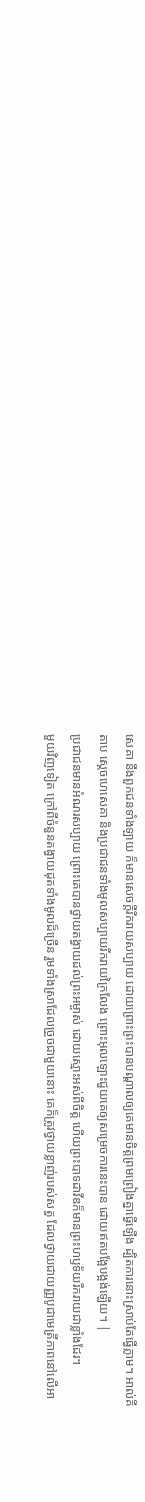សេគា នឹងពួកជនទាំងឡាយ ក៏មានសេចក្ដីរីករាយសប្បាយ ដោយព្រោះព្រះបានបណ្តាលឲ្យគេមានចិត្តព្រមព្រៀងគ្នាធ្វើឡើង ដ្បិតការនោះស្រាប់តែធ្វើភ្លាម។ អាល់គីតាប ស្តេចហេសេគា និងប្រជាជនទាំងមូលសប្បាយរីករាយក្រៃលែង ព្រោះអុលឡោះជួយគេឲ្យសម្រេចការនេះបាន ដោយឥតបង្អែបង្អង់ឡើយ។ |
ប្រជាជនមានអំណរសប្បាយ ព្រោះគេបានថ្វាយតង្វាយដល់ព្រះអម្ចាស់ ដោយស្មោះអស់ពីចិត្ត ហើយព្រះបាទដាវីឌក៏មានព្រះហឫទ័យរីករាយជាខ្លាំងដែរ។
មួយវិញទៀត ក្រៅពីចំនួនតង្វាយដុតទាំងមូលដ៏ច្រើន រួមទាំងស្រាដែលច្រួចជាមួយនោះ គេក៏ត្រូវថ្វាយខ្លាញ់របស់សត្វ ដែលថ្វាយជាយញ្ញបូជាមេត្រីភាពនៅលើអា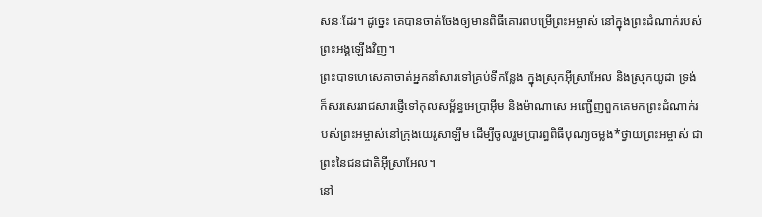សនៈដែរ។ ដូច្នេះ គេបានចាត់ចែងឲ្យមានពិធីគោរពបម្រើព្រះអម្ចាស់ នៅក្នុងព្រះដំណាក់របស់ព្រះអង្គឡើងវិញ។
ព្រះបាទហេសេគាចាត់អ្នកនាំសារទៅគ្រប់ទីកន្លែង ក្នុងស្រុកអ៊ីស្រាអែល និងស្រុកយូដា ទ្រង់ក៏សរសេររាជសារផ្ញើទៅកុលសម្ព័ន្ធអេប្រាអ៊ីម និងម៉ាណាសេ អញ្ជើញពួកគេមកព្រះដំណាក់របស់ព្រះអម្ចាស់នៅក្រុងយេរូសាឡឹម ដើម្បីចូលរួមប្រារព្ធពិធីបុណ្យចម្លង*ថ្វាយព្រះអម្ចាស់ ជាព្រះនៃជនជាតិអ៊ីស្រាអែល។
នៅ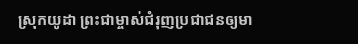ស្រុកយូដា ព្រះជាម្ចាស់ជំរុញប្រជាជនឲ្យមា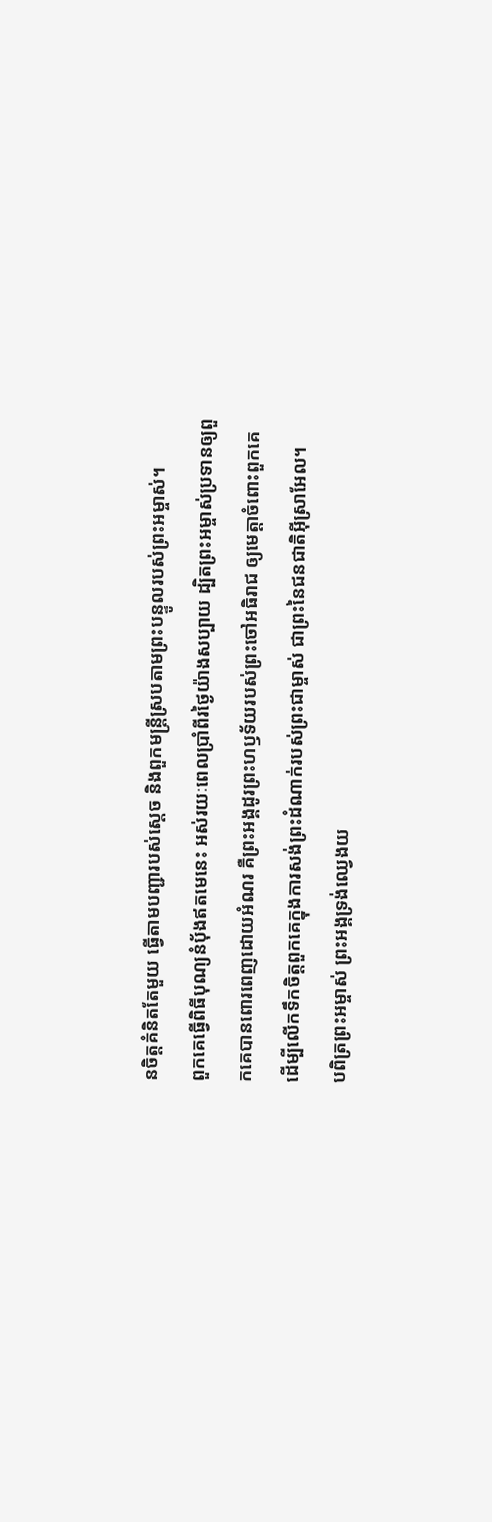នចិត្តគំនិតតែមួយ ធ្វើតាមបញ្ជារបស់ស្ដេច និងពួកមន្ត្រីស្របតាមព្រះបន្ទូលរបស់ព្រះអម្ចាស់។
ពួកគេធ្វើពិធីបុណ្យនំបុ័ងឥតមេនេះ អស់រយៈពេលប្រាំពីរថ្ងៃយ៉ាងសប្បាយ ដ្បិតព្រះអម្ចាស់ប្រទានឲ្យពួកគេបានពោរពេញដោយអំណរ គឺព្រះអង្គដូរព្រះហឫទ័យរបស់ព្រះចៅអធិរាជ ឲ្យមេត្តាចំពោះពួកគេ ដើម្បីលើកទឹកចិត្តពួកគេក្នុងការសង់ព្រះដំណាក់របស់ព្រះជាម្ចាស់ ជាព្រះនៃជនជាតិអ៊ីស្រាអែល។
បពិត្រព្រះអម្ចាស់ ព្រះអង្គទ្រង់ឈ្វេងយ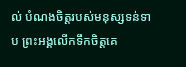ល់ បំណងចិត្តរបស់មនុស្សទន់ទាប ព្រះអង្គលើកទឹកចិត្តគេ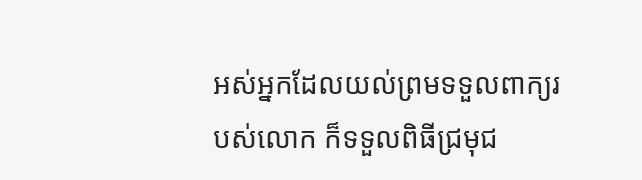អស់អ្នកដែលយល់ព្រមទទួលពាក្យរបស់លោក ក៏ទទួលពិធីជ្រមុជ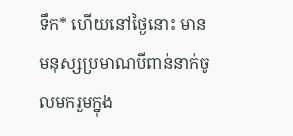ទឹក* ហើយនៅថ្ងៃនោះ មានមនុស្សប្រមាណបីពាន់នាក់ចូលមករួមក្នុង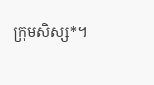ក្រុមសិស្ស*។